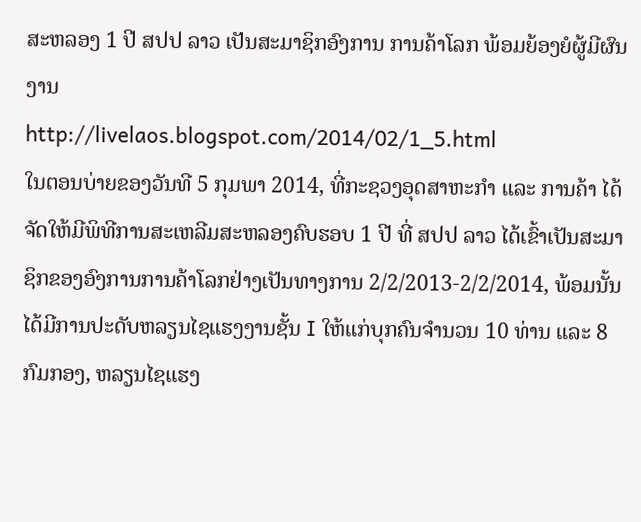ສະຫລອງ 1 ປີ ສປປ ລາວ ເປັນສະມາຊິກອົງການ ການຄ້າໂລກ ພ້ອມຍ້ອງຍໍຜູ້ມີຜົນງານ
http://livelaos.blogspot.com/2014/02/1_5.html
ໃນຕອນບ່າຍຂອງວັນທີ 5 ກຸມພາ 2014, ທີ່ກະຊວງອຸດສາຫະກຳ ແລະ ການຄ້າ ໄດ້ຈັດໃຫ້ມີພິທີການສະເຫລີມສະຫລອງຄົບຮອບ 1 ປີ ທີ່ ສປປ ລາວ ໄດ້ເຂົ້າເປັນສະມາຊິກຂອງອົງການການຄ້າໂລກຢ່າງເປັນທາງການ 2/2/2013-2/2/2014, ພ້ອມນັ້ນໄດ້ມີການປະດັບຫລຽນໄຊແຮງງານຊັ້ນ I ໃຫ້ແກ່ບຸກຄົນຈຳນວນ 10 ທ່ານ ແລະ 8 ກົມກອງ, ຫລຽນໄຊແຮງ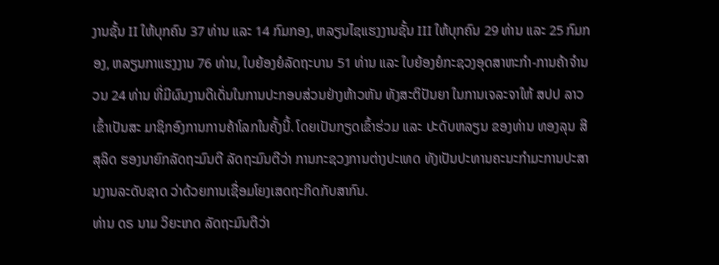ງານຊັ້ນ II ໃຫ້ບຸກຄົນ 37 ທ່ານ ແລະ 14 ກົມກອງ, ຫລຽນໄຊແຮງງານຊັ້ນ III ໃຫ້ບຸກຄົນ 29 ທ່ານ ແລະ 25 ກົມກອງ, ຫລຽນກາແຮງງານ 76 ທ່ານ, ໃບຍ້ອງຍໍລັດຖະບານ 51 ທ່ານ ແລະ ໃບຍ້ອງຍໍກະຊວງອຸດສາຫະກຳ-ການຄ້າຈຳນວນ 24 ທ່ານ ທີ່ມີຜົນງານດີເດັ່ນໃນການປະກອບສ່ວນຢ່າງຫ້າວຫັນ ທັງສະຕິປັນຍາ ໃນການເຈລະຈາໃຫ້ ສປປ ລາວ ເຂົ້າເປັນສະ ມາຊິກອົງການການຄ້າໂລກໃນຄັ້ງນີ້. ໂດຍເປັນກຽດເຂົ້າຮ່ວມ ແລະ ປະດັບຫລຽນ ຂອງທ່ານ ທອງລຸນ ສີສຸລິດ ຮອງນາຍົກລັດຖະມົນຕີ ລັດຖະມົນຕີວ່າ ການກະຊວງການຕ່າງປະເທດ ທັງເປັນປະທານຄະນະກຳມະການປະສານງານລະດັບຊາດ ວ່າດ້ວຍການເຊື່ອມໂຍງເສດຖະກິດກັບສາກົນ.
ທ່ານ ດຣ ນາມ ວິຍະເກດ ລັດຖະມົນຕີວ່າ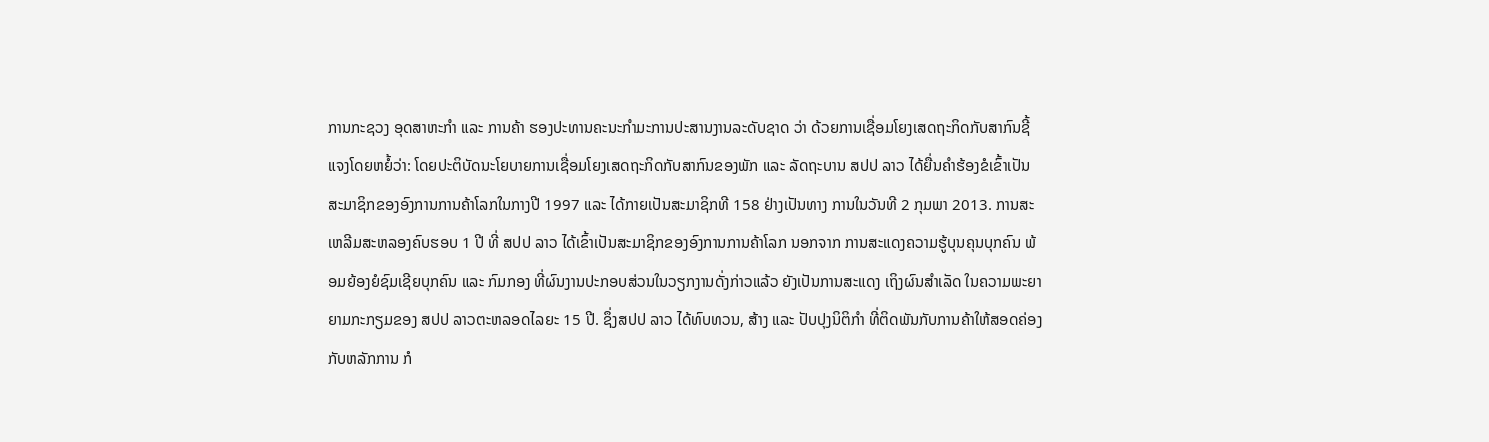ການກະຊວງ ອຸດສາຫະກຳ ແລະ ການຄ້າ ຮອງປະທານຄະນະກຳມະການປະສານງານລະດັບຊາດ ວ່າ ດ້ວຍການເຊື່ອມໂຍງເສດຖະກິດກັບສາກົນຊີ້ແຈງໂດຍຫຍໍ້ວ່າ: ໂດຍປະຕິບັດນະໂຍບາຍການເຊື່ອມໂຍງເສດຖະກິດກັບສາກົນຂອງພັກ ແລະ ລັດຖະບານ ສປປ ລາວ ໄດ້ຍື່ນຄຳຮ້ອງຂໍເຂົ້າເປັນ ສະມາຊິກຂອງອົງການການຄ້າໂລກໃນກາງປີ 1997 ແລະ ໄດ້ກາຍເປັນສະມາຊິກທີ 158 ຢ່າງເປັນທາງ ການໃນວັນທີ 2 ກຸມພາ 2013. ການສະເຫລີມສະຫລອງຄົບຮອບ 1 ປີ ທີ່ ສປປ ລາວ ໄດ້ເຂົ້າເປັນສະມາຊິກຂອງອົງການການຄ້າໂລກ ນອກຈາກ ການສະແດງຄວາມຮູ້ບຸນຄຸນບຸກຄົນ ພ້ອມຍ້ອງຍໍຊົມເຊີຍບຸກຄົນ ແລະ ກົມກອງ ທີ່ຜົນງານປະກອບສ່ວນໃນວຽກງານດັ່ງກ່າວແລ້ວ ຍັງເປັນການສະແດງ ເຖິງຜົນສຳເລັດ ໃນຄວາມພະຍາຍາມກະກຽມຂອງ ສປປ ລາວຕະຫລອດໄລຍະ 15 ປີ. ຊຶ່ງສປປ ລາວ ໄດ້ທົບທວນ, ສ້າງ ແລະ ປັບປຸງນິຕິກຳ ທີ່ຕິດພັນກັບການຄ້າໃຫ້ສອດຄ່ອງກັບຫລັກການ ກໍ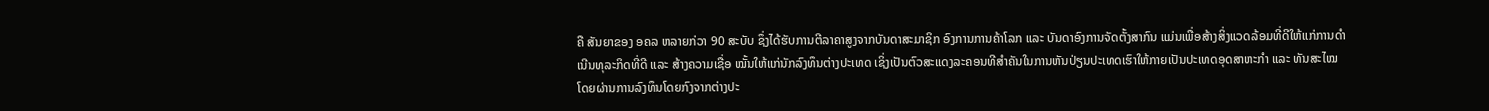ຄື ສັນຍາຂອງ ອຄລ ຫລາຍກ່ວາ 90 ສະບັບ ຊຶ່ງໄດ້ຮັບການຕີລາຄາສູງຈາກບັນດາສະມາຊິກ ອົງການການຄ້າໂລກ ແລະ ບັນດາອົງການຈັດຕັ້ງສາກົນ ແມ່ນເພື່ອສ້າງສິ່ງແວດລ້ອມທີ່ດີໃຫ້ແກ່ການດຳເນີນທຸລະກິດທີ່ດີ ແລະ ສ້າງຄວາມເຊື່ອ ໝັ້ນໃຫ້ແກ່ນັກລົງທຶນຕ່າງປະເທດ ເຊິ່ງເປັນຕົວສະແດງລະຄອນທີສຳຄັນໃນການຫັນປ່ຽນປະເທດເຮົາໃຫ້ກາຍເປັນປະເທດອຸດສາຫະກຳ ແລະ ທັນສະໄໝ ໂດຍຜ່ານການລົງທຶນໂດຍກົງຈາກຕ່າງປະ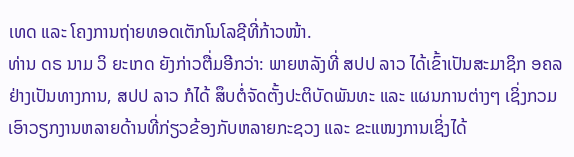ເທດ ແລະ ໂຄງການຖ່າຍທອດເຕັກໂນໂລຊີທີ່ກ້າວໜ້າ.
ທ່ານ ດຣ ນາມ ວິ ຍະເກດ ຍັງກ່າວຕື່ມອີກວ່າ: ພາຍຫລັງທີ່ ສປປ ລາວ ໄດ້ເຂົ້າເປັນສະມາຊິກ ອຄລ ຢ່າງເປັນທາງການ, ສປປ ລາວ ກໍໄດ້ ສຶບຕໍ່ຈັດຕັ້ງປະຕິບັດພັນທະ ແລະ ແຜນການຕ່າງໆ ເຊິ່ງກວມເອົາວຽກງານຫລາຍດ້ານທີ່ກ່ຽວຂ້ອງກັບຫລາຍກະຊວງ ແລະ ຂະແໜງການເຊິ່ງໄດ້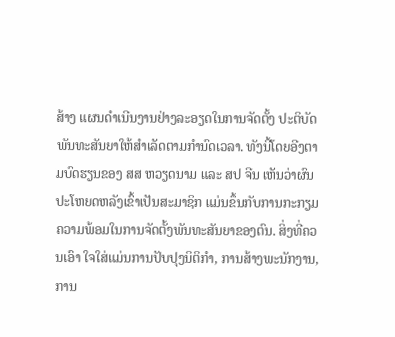ສ້າງ ແຜນດຳເນີນງານຢ່າງລະອຽດໃນການຈັດຕັ້ງ ປະຕິບັດພັນທະສັນຍາໃຫ້ສຳເລັດຕາມກຳນົດເວລາ. ທັງນີ້ໂດຍອີງຕາມບົດຮຽນຂອງ ສສ ຫວຽດນາມ ແລະ ສປ ຈີນ ເຫັນວ່າຜົນປະໂຫຍດຫລັງເຂົ້າເປັນສະມາຊິກ ແມ່ນຂຶ້ນກັບການກະກຽມຄວາມພ້ອມໃນການຈັດຕັ້ງພັນທະສັນຍາຂອງຕົນ. ສິ່ງທີ່ຄວນເອົາ ໃຈໃສ່ແມ່ນການປັບປຸງນິຕິກຳ, ການສ້າງພະນັກງານ, ການ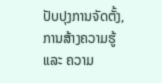ປັບປຸງການຈັດຕັ້ງ, ການສ້າງຄວາມຮູ້ ແລະ ຄວາມ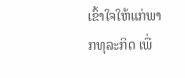ເຂົ້າໃຈໃຫ້ແກ່ພາກທຸລະກິດ ເພື່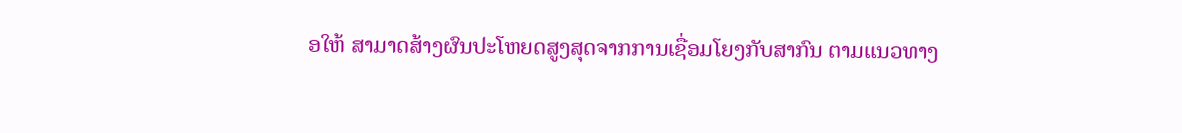ອໃຫ້ ສາມາດສ້າງຜົນປະໂຫຍດສູງສຸດຈາກການເຊື່ອມໂຍງກັບສາກົນ ຕາມແນວທາງ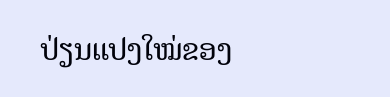ປ່ຽນແປງໃໝ່ຂອງ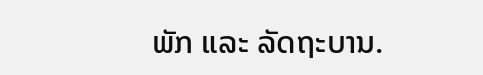ພັກ ແລະ ລັດຖະບານ.